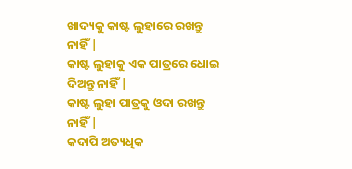ଖାଦ୍ୟକୁ କାଷ୍ଟ ଲୁହାରେ ରଖନ୍ତୁ ନାହିଁ |
କାଷ୍ଟ ଲୁହାକୁ ଏକ ପାତ୍ରରେ ଧୋଇ ଦିଅନ୍ତୁ ନାହିଁ |
କାଷ୍ଟ ଲୁହା ପାତ୍ରକୁ ଓଦା ରଖନ୍ତୁ ନାହିଁ |
କଦାପି ଅତ୍ୟଧିକ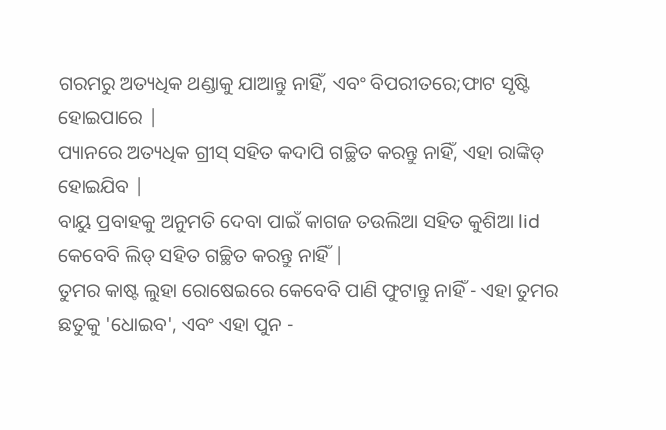ଗରମରୁ ଅତ୍ୟଧିକ ଥଣ୍ଡାକୁ ଯାଆନ୍ତୁ ନାହିଁ, ଏବଂ ବିପରୀତରେ;ଫାଟ ସୃଷ୍ଟି ହୋଇପାରେ |
ପ୍ୟାନରେ ଅତ୍ୟଧିକ ଗ୍ରୀସ୍ ସହିତ କଦାପି ଗଚ୍ଛିତ କରନ୍ତୁ ନାହିଁ, ଏହା ରାଙ୍କିଡ୍ ହୋଇଯିବ |
ବାୟୁ ପ୍ରବାହକୁ ଅନୁମତି ଦେବା ପାଇଁ କାଗଜ ତଉଲିଆ ସହିତ କୁଶିଆ lid କେବେବି ଲିଡ୍ ସହିତ ଗଚ୍ଛିତ କରନ୍ତୁ ନାହିଁ |
ତୁମର କାଷ୍ଟ ଲୁହା ରୋଷେଇରେ କେବେବି ପାଣି ଫୁଟାନ୍ତୁ ନାହିଁ - ଏହା ତୁମର ଛତୁକୁ 'ଧୋଇବ', ଏବଂ ଏହା ପୁନ -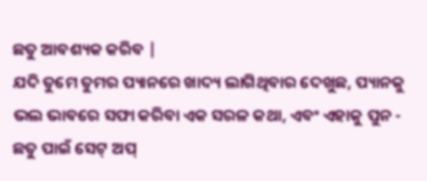ଛତୁ ଆବଶ୍ୟକ କରିବ |
ଯଦି ତୁମେ ତୁମର ପ୍ୟାନରେ ଖାଦ୍ୟ ଲାଗିଥିବାର ଦେଖୁଛ, ପ୍ୟାନକୁ ଭଲ ଭାବରେ ସଫା କରିବା ଏକ ସରଳ କଥା, ଏବଂ ଏହାକୁ ପୁନ - ଛତୁ ପାଇଁ ସେଟ୍ ଅପ୍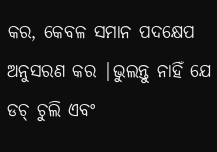କର, କେବଳ ସମାନ ପଦକ୍ଷେପ ଅନୁସରଣ କର |ଭୁଲନ୍ତୁ ନାହିଁ ଯେ ଡଚ୍ ଚୁଲି ଏବଂ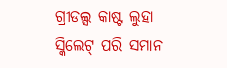ଗ୍ରୀଡଲ୍ସ କାଷ୍ଟ ଲୁହା ସ୍କିଲେଟ୍ ପରି ସମାନ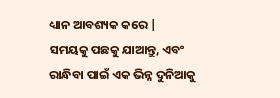ଧ୍ୟାନ ଆବଶ୍ୟକ କରେ |
ସମୟକୁ ପଛକୁ ଯାଆନ୍ତୁ, ଏବଂ ରାନ୍ଧିବା ପାଇଁ ଏକ ଭିନ୍ନ ଦୁନିଆକୁ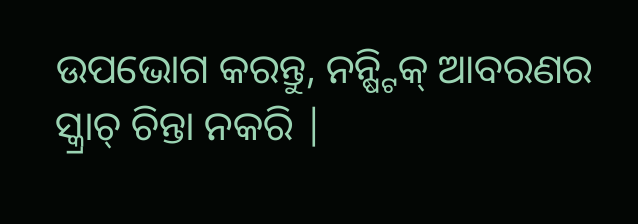ଉପଭୋଗ କରନ୍ତୁ, ନନ୍ଷ୍ଟିକ୍ ଆବରଣର ସ୍କ୍ରାଚ୍ ଚିନ୍ତା ନକରି |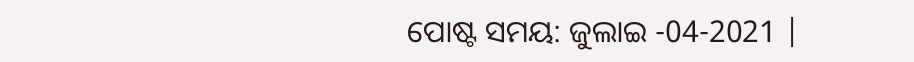ପୋଷ୍ଟ ସମୟ: ଜୁଲାଇ -04-2021 |